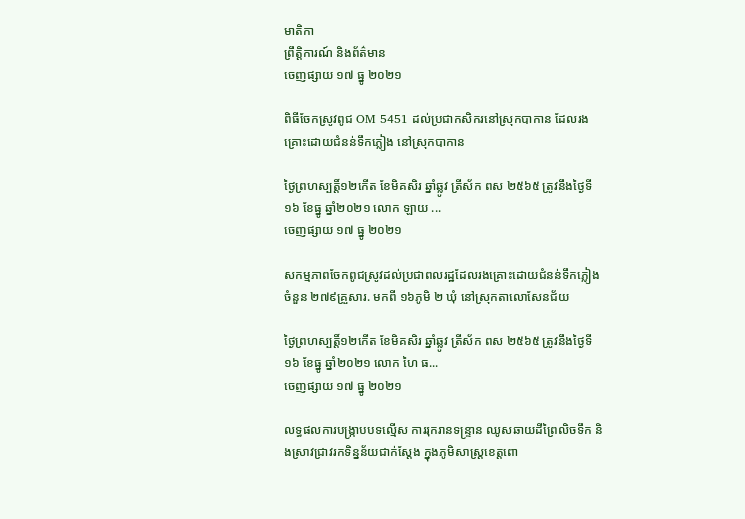មាតិកា
ព្រឹត្តិការណ៍ និងព័ត៌មាន
ចេញផ្សាយ ១៧ ធ្នូ ២០២១

ពិធីចែកស្រូវពូជ OM 5451 ដល់ប្រជាកសិករនៅស្រុកបាកាន ដែលរងគ្រោះដោយជំនន់ទឹកភ្លៀង នៅស្រុកបាកាន

ថ្ងៃព្រហស្បត្តិ៍១២កើត ខែមិគសិរ ឆ្នាំឆ្លូវ ត្រីស័ក ពស ២៥៦៥ ត្រូវនឹងថ្ងៃទី១៦ ខែធ្នូ ឆ្នាំ២០២១ លោក ឡាយ ...
ចេញផ្សាយ ១៧ ធ្នូ ២០២១

សកម្មភាពចែកពូជស្រូវដល់ប្រជាពលរដ្ឋដែលរងគ្រោះដោយជំនន់ទឹកភ្លៀង ចំនួន ២៧៩គ្រួសារ. មកពី ១៦ភូមិ ២ ឃុំ នៅស្រុកតាលោសែនជ័យ

ថ្ងៃព្រហស្បត្តិ៍១២កើត ខែមិគសិរ ឆ្នាំឆ្លូវ ត្រីស័ក ពស ២៥៦៥ ត្រូវនឹងថ្ងៃទី១៦ ខែធ្នូ ឆ្នាំ២០២១ លោក ហៃ ធ...
ចេញផ្សាយ ១៧ ធ្នូ ២០២១

លទ្ធផលការបង្រ្កាបបទល្មើស ការរុករានទន្រ្ទាន ឈូសឆាយដីព្រៃលិចទឹក និងស្រាវជ្រាវរកទិន្នន័យជាក់ស្តែង ក្នុងភូមិសាស្រ្តខេត្តពោ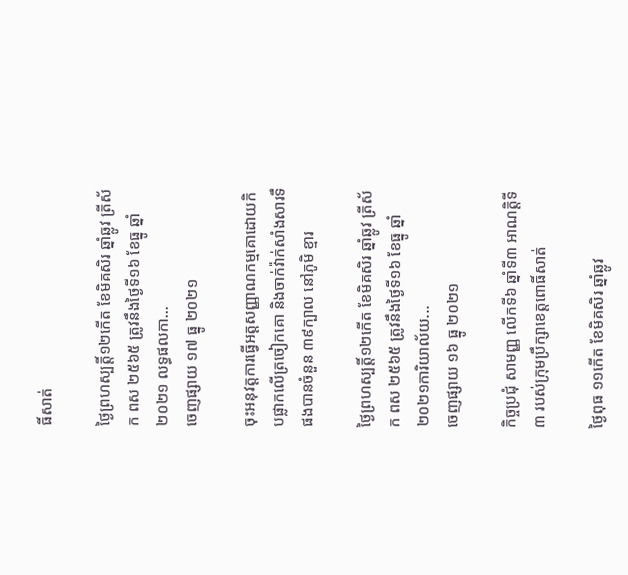ធិ៍សាត់

ថ្ងៃព្រហស្បត្តិ៍១២កើត ខែមិគសិរ ឆ្នាំឆ្លូវ ត្រីស័ក ពស ២៥៦៥ ត្រូវនឹងថ្ងៃទី១៦ ខែធ្នូ ឆ្នាំ២០២១ លទ្ធផលកា...
ចេញផ្សាយ ១៧ ធ្នូ ២០២១

ចុះអនុវត្តការធ្វើអត្តសញ្ញាណកម្មគោដោយកិបផ្លាកលើត្រចៀកគោ និងចាក់វ៉ាក់សាំងសារទឹផងបានចំនួន ៣៩ក្បាល នៅភូមិ ខ្មារ

ថ្ងៃព្រហស្បត្តិ៍១២កើត ខែមិគសិរ ឆ្នាំឆ្លូវ ត្រីស័ក ពស ២៥៦៥ ត្រូវនឹងថ្ងៃទី១៦ ខែធ្នូ ឆ្នាំ២០២១ការិយាល័យ...
ចេញផ្សាយ ១៦ ធ្នូ ២០២១

កិច្ចប្រជុំ សាមញ្ញ លើកទី៦ ឆ្នាំទី៣ អាណត្តិទី៣ របស់ក្រុមប្រឹក្សាខេត្តពោធិ៍សាត់

ថ្ងៃពុធ ១១កើត ខែមិគសិរ ឆ្នាំឆ្លូវ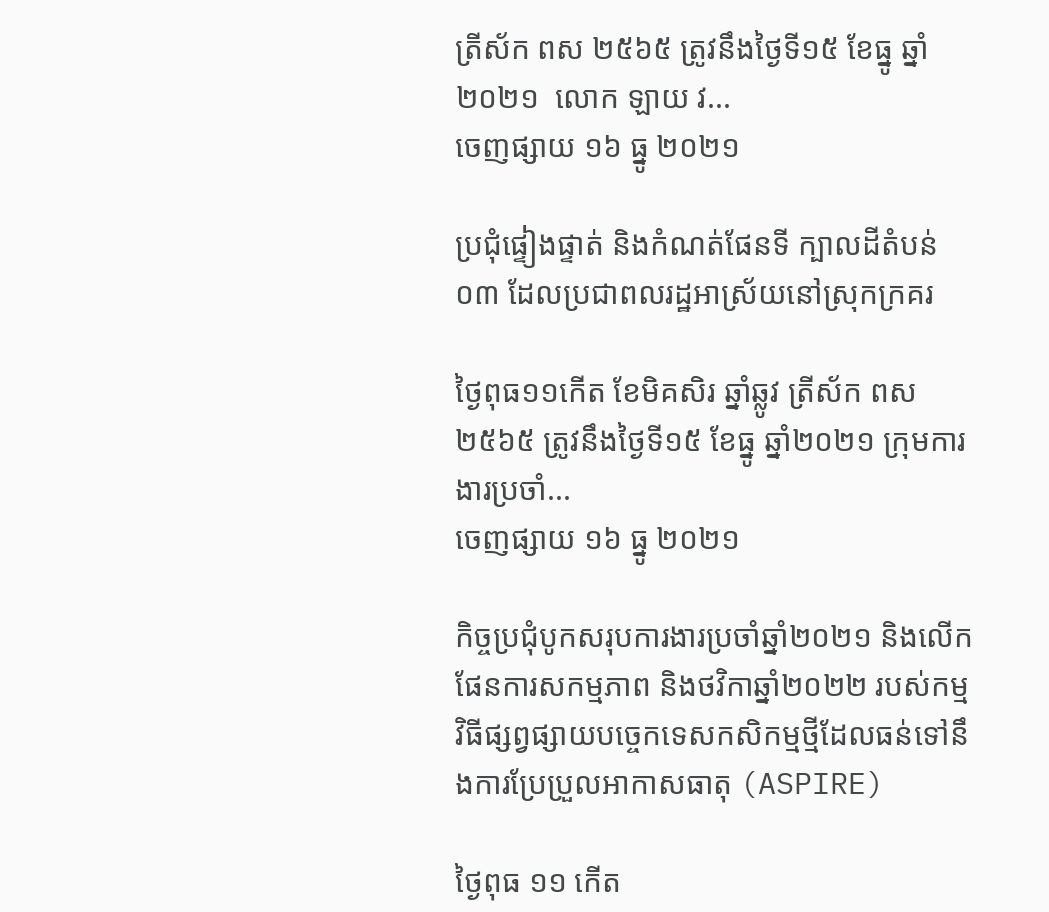ត្រីស័ក ពស ២៥៦៥ ត្រូវនឹងថ្ងៃទី១៥ ខែធ្នូ ឆ្នាំ ២០២១  លោក ឡាយ វ...
ចេញផ្សាយ ១៦ ធ្នូ ២០២១

ប្រជុំផ្ទៀងផ្ទាត់ និងកំណត់ផែនទី ក្បាលដីតំបន់ ០៣ ដែលប្រជាពលរដ្ឋអាស្រ័យនៅស្រុកក្រគរ

ថ្ងៃពុធ១១កើត ខែមិគសិរ ឆ្នាំឆ្លូវ ត្រីស័ក ពស ២៥៦៥ ត្រូវនឹងថ្ងៃទី១៥ ខែធ្នូ ឆ្នាំ២០២១ ក្រុមការងារប្រចាំ...
ចេញផ្សាយ ១៦ ធ្នូ ២០២១

កិច្ចប្រជុំបូកសរុបការងារប្រចាំឆ្នាំ២០២១ និងលើកផែនការសកម្មភាព និងថវិកាឆ្នាំ២០២២ របស់កម្មវិធីផ្សព្វផ្សាយបច្ចេកទេសកសិកម្មថ្មីដែលធន់ទៅនឹងការប្រែប្រួលអាកាសធាតុ (ASPIRE)

ថ្ងៃពុធ ១១ កើត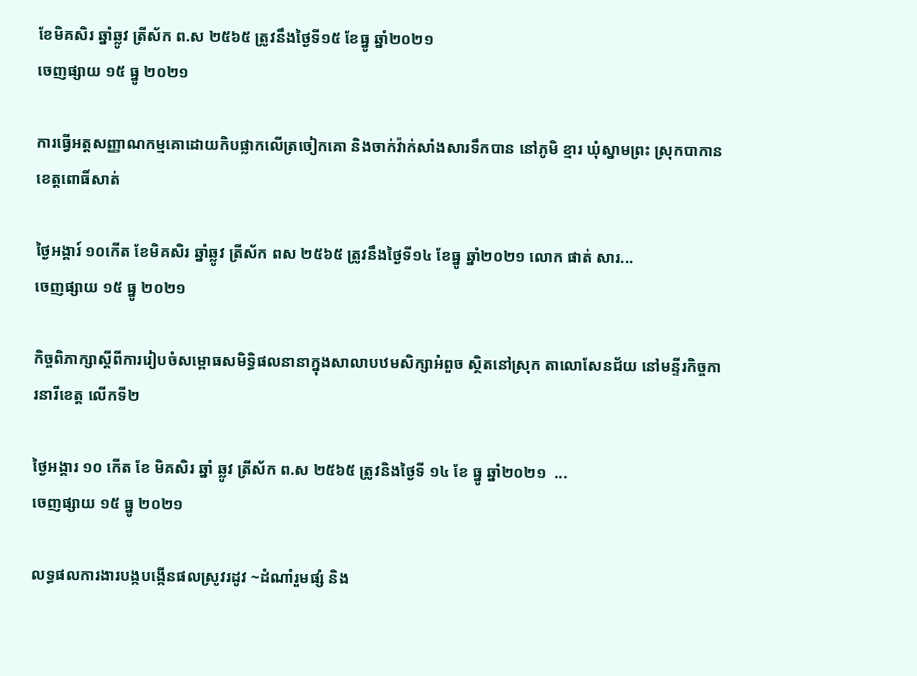ខែមិគសិរ ឆ្នាំឆ្លូវ ត្រីស័ក ព.ស ២៥៦៥ ត្រូវនឹងថ្ងៃទី១៥ ខែធ្នូ ឆ្នាំ២០២១
ចេញផ្សាយ ១៥ ធ្នូ ២០២១

ការធ្វើអត្តសញ្ញាណកម្មគោដោយកិបផ្លាកលើត្រចៀកគោ និងចាក់វ៉ាក់សាំងសារទឹកបាន នៅភូមិ ខ្មារ ឃុំស្នាមព្រះ ស្រុកបាកាន ខេត្តពោធិ៍សាត់

ថ្ងៃអង្គារ៍ ១០កើត ខែមិគសិរ ឆ្នាំឆ្លូវ ត្រីស័ក ពស ២៥៦៥ ត្រូវនឹងថ្ងៃទី១៤ ខែធ្នូ ឆ្នាំ២០២១ លោក ផាត់ សារ...
ចេញផ្សាយ ១៥ ធ្នូ ២០២១

កិច្ចពិភាក្សាស្តីពីការរៀបចំសម្ពោធសមិទ្ធិផលនានាក្នុងសាលាបឋមសិក្សាអំពួច ស្ថិតនៅស្រុក តាលោសែនជ័យ នៅមន្ទីរកិច្ចការនារីខេត្ត លើកទី២

ថ្ងៃអង្គារ ១០ កេីត ខែ មិគសិរ ឆ្នាំ ឆ្លូវ ត្រីស័ក ព.ស ២៥៦៥ ត្រូវនិងថ្ងៃទី ១៤ ខែ ធ្នូ ឆ្នាំ២០២១  ...
ចេញផ្សាយ ១៥ ធ្នូ ២០២១

លទ្ធផលការងារបង្កបង្កើនផលស្រូវរដូវ ~ដំណាំរួមផ្សំ និង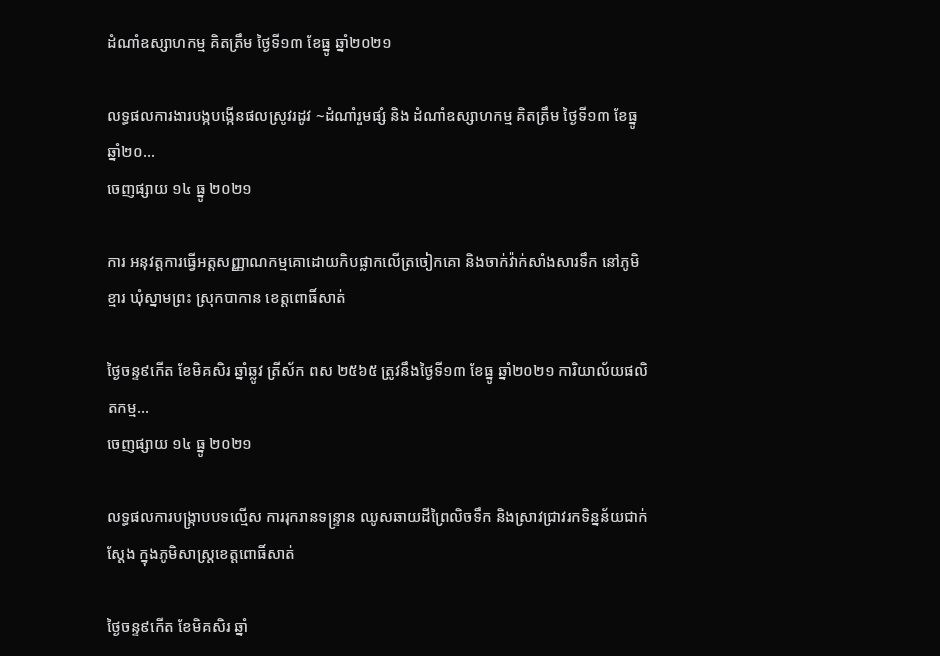ដំណាំឧស្សាហកម្ម គិតត្រឹម ថ្ងៃទី១៣ ខែធ្នូ ឆ្នាំ២០២១

លទ្ធផលការងារបង្កបង្កើនផលស្រូវរដូវ ~ដំណាំរួមផ្សំ និង ដំណាំឧស្សាហកម្ម គិតត្រឹម ថ្ងៃទី១៣ ខែធ្នូ ឆ្នាំ២០...
ចេញផ្សាយ ១៤ ធ្នូ ២០២១

ការ អនុវត្តការធ្វើអត្តសញ្ញាណកម្មគោដោយកិបផ្លាកលើត្រចៀកគោ និងចាក់វ៉ាក់សាំងសារទឹក នៅភូមិ ខ្មារ ឃុំស្នាមព្រះ ស្រុកបាកាន ខេត្តពោធិ៍សាត់

ថ្ងៃចន្ទ៩កើត ខែមិគសិរ ឆ្នាំឆ្លូវ ត្រីស័ក ពស ២៥៦៥ ត្រូវនឹងថ្ងៃទី១៣ ខែធ្នូ ឆ្នាំ២០២១ ការិយាល័យផលិតកម្ម...
ចេញផ្សាយ ១៤ ធ្នូ ២០២១

លទ្ធផលការបង្រ្កាបបទល្មើស ការរុករានទន្រ្ទាន ឈូសឆាយដីព្រៃលិចទឹក និងស្រាវជ្រាវរកទិន្នន័យជាក់ស្តែង ក្នុងភូមិសាស្រ្តខេត្តពោធិ៍សាត់

ថ្ងៃចន្ទ៩កើត ខែមិគសិរ ឆ្នាំ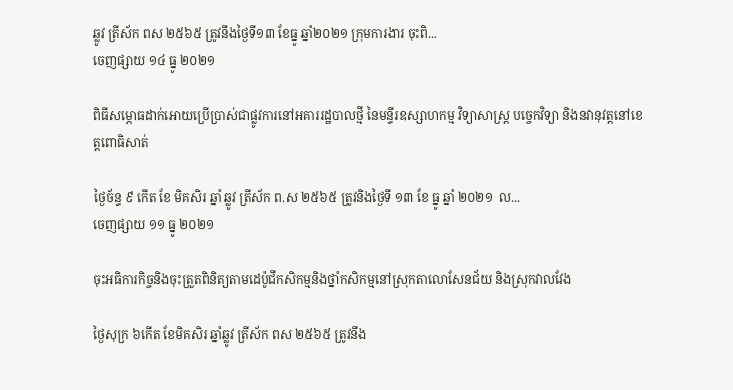ឆ្លូវ ត្រីស័ក ពស ២៥៦៥ ត្រូវនឹងថ្ងៃទី១៣ ខែធ្នូ ឆ្នាំ២០២១ ក្រុមការងារ ចុះពិ...
ចេញផ្សាយ ១៤ ធ្នូ ២០២១

ពិធីសម្ភោធដាក់អោយប្រេីប្រាស់ជាផ្លូវការនៅអគាររដ្ឋបាលថ្មី នៃមន្ទីរឧស្សាហកម្ម វិទ្យាសាស្ត្រ បច្ចេកវិទ្យា និងនវានុវត្តនៅខេត្តពោធិសាត់

ថ្ងៃច័ន្ទ ៩ កេីត ខែ មិគសិរ ឆ្នាំ ឆ្លូវ ត្រីស័ក ព.ស ២៥៦៥ ត្រូវនិងថ្ងៃទី ១៣ ខែ ធ្នូ ឆ្នាំ ២០២១  ល...
ចេញផ្សាយ ១១ ធ្នូ ២០២១

ចុះអធិការកិច្ចនិងចុះត្រួតពិនិត្យតាមដេប៉ូជីកសិកម្មនិងថ្នាំកសិកម្មនៅស្រុកតាលោសែនជ័យ និងស្រុកវាលវែង

ថ្ងៃសុក្រ ៦កើត ខែមិគសិរ ឆ្នាំឆ្លូវ ត្រីស័ក ពស ២៥៦៥ ត្រូវនឹង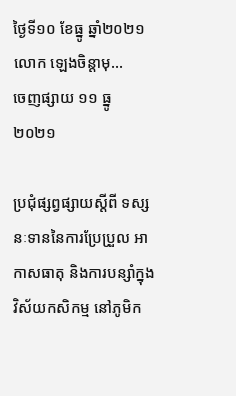ថ្ងៃទី១០ ខែធ្នូ ឆ្នាំ២០២១ លោក ឡេងចិន្តាមុ...
ចេញផ្សាយ ១១ ធ្នូ ២០២១

ប្រជុំផ្សព្វផ្សាយស្តីពី ទស្សនៈទាននៃការប្រែប្រួល អាកាសធាតុ និងការបន្សាំក្នុងវិស័យកសិកម្ម នៅភូមិក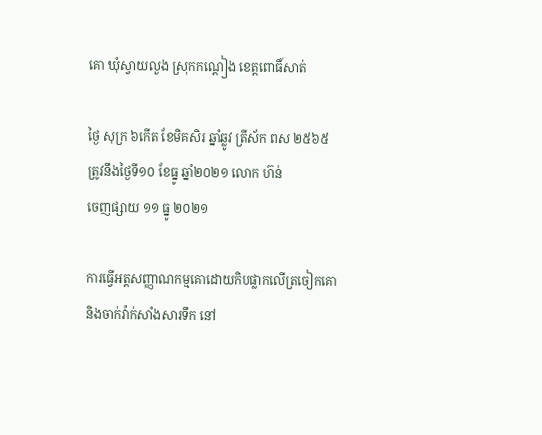គោ ឃុំស្វាយលួង ស្រុកកណ្តៀង ខេត្តពោធិ៍សាត់

ថ្ងៃ សុក្រ ៦កើត ខែមិគសិរ ឆ្នាំឆ្លូវ ត្រីស័ក ពស ២៥៦៥ ត្រូវនឹងថ្ងៃទី១០ ខែធ្នូ ឆ្នាំ២០២១ លោក ហ៊ន់
ចេញផ្សាយ ១១ ធ្នូ ២០២១

ការធ្វើអត្តសញ្ញាណកម្មគោដោយកិបផ្លាកលើត្រចៀកគោនិងចាក់វ៉ាក់សាំងសារទឹក នៅ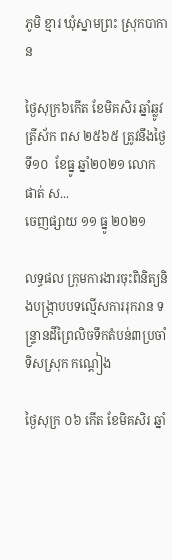ភូមិ ខ្មារ ឃុំស្នាមព្រះ ស្រុកបាកាន

ថ្ងៃសុក្រ៦កើត ខែមិគសិរ ឆ្នាំឆ្លូវ ត្រីស័ក ពស ២៥៦៥ ត្រូវនឹងថ្ងៃទី១០  ខែធ្នូ ឆ្នាំ២០២១ លោក ផាត់ ស...
ចេញផ្សាយ ១១ ធ្នូ ២០២១

លទ្ធផល ក្រុមការងារចុះពិនិត្យនិងបង្រ្កាបបទល្មើសការរុករាន ទន្រ្ទានដីព្រៃលិចទឹកតំបន់៣ប្រចាំទិសស្រុក កណ្ដៀង

ថ្ងៃសុក្រ ០៦ កើត ខែមិគសិរ ឆ្នាំ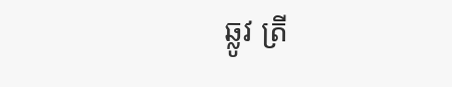ឆ្លូវ ត្រី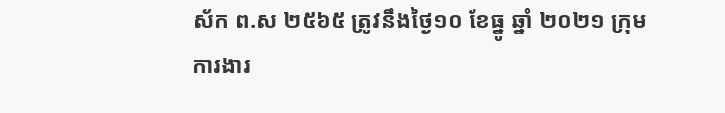ស័ក ព.ស ២៥៦៥ ត្រូវនឹងថ្ងៃ១០ ខែធ្នូ ឆ្នាំ ២០២១ ក្រុមការងារ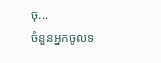ចុ...
ចំនួនអ្នកចូលទ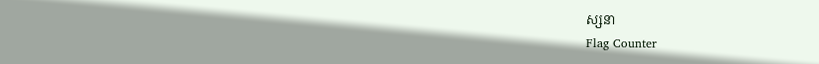ស្សនា
Flag Counter